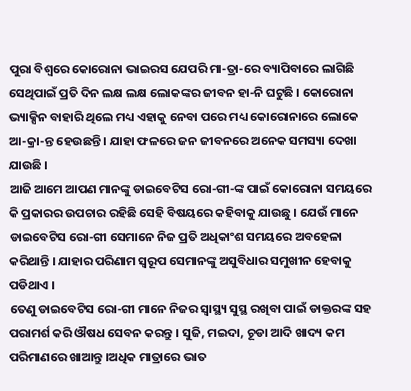ପୁରା ବିଶ୍ଵରେ କୋରୋନା ଭାଇରସ ଯେପରି ମା-ତ୍ରା-ରେ ବ୍ୟାପିବାରେ ଲାଗିଛି ସେଥିପାଇଁ ପ୍ରତି ଦିନ ଲକ୍ଷ ଲକ୍ଷ ଲୋକଙ୍କର ଜୀବନ ହା-ନି ଘଟୁଛି । କୋରୋନା ଭ୍ୟାକ୍ସିନ ବାହାରି ଥିଲେ ମଧ୍ୟ ଏହାକୁ ନେବା ପରେ ମଧ୍ୟ କୋରୋନାରେ ଲୋକେ ଆ-କ୍ରା-ନ୍ତ ହେଉଛନ୍ତି । ଯାହା ଫଳରେ ଜନ ଜୀବନରେ ଅନେକ ସମସ୍ୟା ଦେଖା ଯାଉଛି ।
ଆଜି ଆମେ ଆପଣ ମାନଙ୍କୁ ଡାଇବେଟିସ ରୋ-ଗୀ-ଙ୍କ ପାଇଁ କୋରୋନା ସମୟରେ କି ପ୍ରକାରର ଉପଚାର ରହିଛି ସେହି ବିଷୟରେ କହିବାକୁ ଯାଉଛୁ । ଯେଉଁ ମାନେ ଡାଇବେଟିସ ରୋ-ଗୀ ସେମାନେ ନିଜ ପ୍ରତି ଅଧିକାଂଶ ସମୟରେ ଅବହେଳା କରିଥାନ୍ତି । ଯାହାର ପରିଣାମ ସ୍ୱରୂପ ସେମାନଙ୍କୁ ଅସୁବିଧାର ସମୁଖୀନ ହେବାକୁ ପଡିଥାଏ ।
ତେଣୁ ଡାଇବେଟିସ ରୋ-ଗୀ ମାନେ ନିଜର ସ୍ୱାସ୍ଥ୍ୟ ସୁସ୍ଥ ରଖିବା ପାଇଁ ଡାକ୍ତରଙ୍କ ସହ ପରାମର୍ଶ କରି ଔଷଧ ସେବନ କରନ୍ତୁ । ସୁଜି, ମଇଦା, ଚୂଡା ଆଦି ଖାଦ୍ୟ କମ ପରିମାଣରେ ଖାଆନ୍ତୁ ।ଅଧିକ ମାତ୍ରାରେ ଭାତ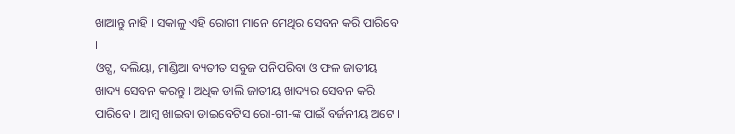ଖାଆନ୍ତୁ ନାହି । ସକାଳୁ ଏହି ରୋଗୀ ମାନେ ମେଥିର ସେବନ କରି ପାରିବେ ।
ଓଟ୍ସ, ଦଲିୟା, ମାଣ୍ଡିଆ ବ୍ୟତୀତ ସବୁଜ ପନିପରିବା ଓ ଫଳ ଜାତୀୟ ଖାଦ୍ୟ ସେବନ କରନ୍ତୁ । ଅଧିକ ଡାଲି ଜାତୀୟ ଖାଦ୍ୟର ସେବନ କରି ପାରିବେ । ଆମ୍ବ ଖାଇବା ଡାଇବେଟିସ ରୋ-ଗୀ-ଙ୍କ ପାଇଁ ବର୍ଜନୀୟ ଅଟେ ।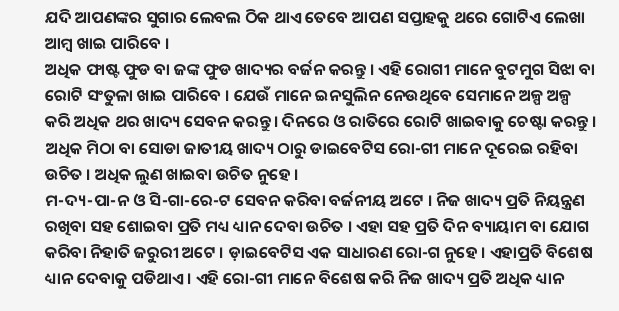ଯଦି ଆପଣଙ୍କର ସୁଗାର ଲେବଲ ଠିକ ଥାଏ ତେବେ ଆପଣ ସପ୍ତାହକୁ ଥରେ ଗୋଟିଏ ଲେଖା ଆମ୍ବ ଖାଇ ପାରିବେ ।
ଅଧିକ ଫାଷ୍ଟ ଫୁଡ ବା ଜଙ୍କ ଫୁଡ ଖାଦ୍ୟର ବର୍ଜନ କରନ୍ତୁ । ଏହି ରୋଗୀ ମାନେ ବୁଟମୁଗ ସିଝା ବା ରୋଟି ସଂତୁଳା ଖାଇ ପାରିବେ । ଯେଉଁ ମାନେ ଇନସୁଲିନ ନେଉଥିବେ ସେମାନେ ଅଳ୍ପ ଅଳ୍ପ କରି ଅଧିକ ଥର ଖାଦ୍ୟ ସେବନ କରନ୍ତୁ । ଦିନରେ ଓ ରାତିରେ ରୋଟି ଖାଇବାକୁ ଚେଷ୍ଟା କରନ୍ତୁ । ଅଧିକ ମିଠା ବା ସୋଡା ଜାତୀୟ ଖାଦ୍ୟ ଠାରୁ ଡାଇବେଟିସ ରୋ-ଗୀ ମାନେ ଦୂରେଇ ରହିବା ଉଚିତ । ଅଧିକ ଲୁଣ ଖାଇବା ଉଚିତ ନୁହେ ।
ମ-ଦ୍ୟ-ପା-ନ ଓ ସି-ଗା-ରେ-ଟ ସେବନ କରିବା ବର୍ଜନୀୟ ଅଟେ । ନିଜ ଖାଦ୍ୟ ପ୍ରତି ନିୟନ୍ତ୍ରଣ ରଖିବା ସହ ଶୋଇବା ପ୍ରତି ମଧ୍ୟ ଧ୍ୟାନ ଦେବା ଉଚିତ । ଏହା ସହ ପ୍ରତି ଦିନ ବ୍ୟାୟାମ ବା ଯୋଗ କରିବା ନିହାତି ଜରୁରୀ ଅଟେ । ଡ଼ାଇବେଟିସ ଏକ ସାଧାରଣ ରୋ-ଗ ନୁହେ । ଏହାପ୍ରତି ବିଶେଷ ଧ୍ୟାନ ଦେବାକୁ ପଡିଥାଏ । ଏହି ରୋ-ଗୀ ମାନେ ବିଶେଷ କରି ନିଜ ଖାଦ୍ୟ ପ୍ରତି ଅଧିକ ଧ୍ୟାନ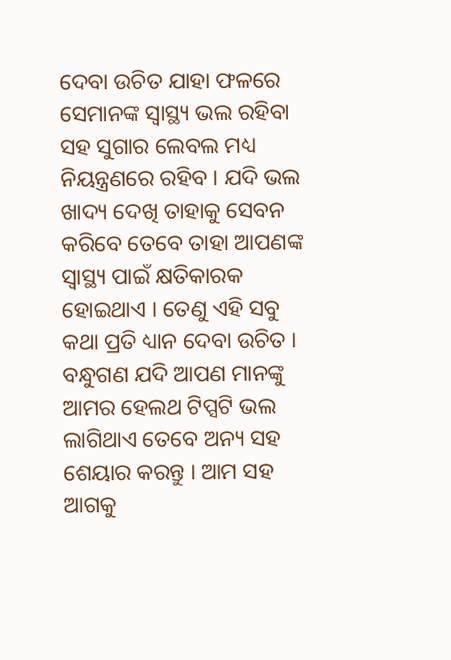ଦେବା ଉଚିତ ଯାହା ଫଳରେ ସେମାନଙ୍କ ସ୍ୱାସ୍ଥ୍ୟ ଭଲ ରହିବା ସହ ସୁଗାର ଲେବଲ ମଧ୍ୟ ନିୟନ୍ତ୍ରଣରେ ରହିବ । ଯଦି ଭଲ ଖାଦ୍ୟ ଦେଖି ତାହାକୁ ସେବନ କରିବେ ତେବେ ତାହା ଆପଣଙ୍କ ସ୍ୱାସ୍ଥ୍ୟ ପାଇଁ କ୍ଷତିକାରକ ହୋଇଥାଏ । ତେଣୁ ଏହି ସବୁ କଥା ପ୍ରତି ଧ୍ୟାନ ଦେବା ଉଚିତ ।
ବନ୍ଧୁଗଣ ଯଦି ଆପଣ ମାନଙ୍କୁ ଆମର ହେଲଥ ଟିପ୍ସଟି ଭଲ ଲାଗିଥାଏ ତେବେ ଅନ୍ୟ ସହ ଶେୟାର କରନ୍ତୁ । ଆମ ସହ ଆଗକୁ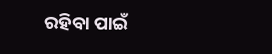ରହିବା ପାଇଁ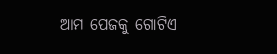ଆମ ପେଜକୁ ଗୋଟିଏ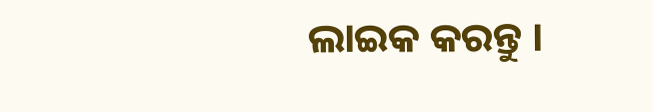ଲାଇକ କରନ୍ତୁ ।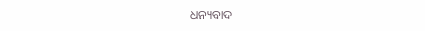ଧନ୍ୟବାଦ